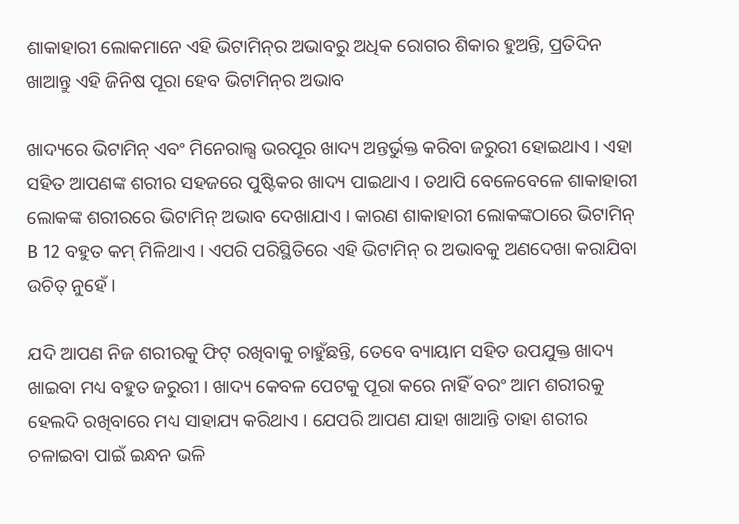ଶାକାହାରୀ ଲୋକମାନେ ଏହି ଭିଟାମିନ୍‌ର ଅଭାବରୁ ଅଧିକ ରୋଗର ଶିକାର ହୁଅନ୍ତି, ପ୍ରତିଦିନ ଖାଆନ୍ତୁ ଏହି ଜିନିଷ ପୂରା ହେବ ଭିଟାମିନ୍‌ର ଅଭାବ

ଖାଦ୍ୟରେ ଭିଟାମିନ୍ ଏବଂ ମିନେରାଲ୍ସ ଭରପୂର ଖାଦ୍ୟ ଅନ୍ତର୍ଭୁକ୍ତ କରିବା ଜରୁରୀ ହୋଇଥାଏ । ଏହା ସହିତ ଆପଣଙ୍କ ଶରୀର ସହଜରେ ପୁଷ୍ଟିକର ଖାଦ୍ୟ ପାଇଥାଏ । ତଥାପି ବେଳେବେଳେ ଶାକାହାରୀ ଲୋକଙ୍କ ଶରୀରରେ ଭିଟାମିନ୍ ଅଭାବ ଦେଖାଯାଏ । କାରଣ ଶାକାହାରୀ ଲୋକଙ୍କଠାରେ ଭିଟାମିନ୍ B 12 ବହୁତ କମ୍ ମିଳିଥାଏ । ଏପରି ପରିସ୍ଥିତିରେ ଏହି ଭିଟାମିନ୍ ର ଅଭାବକୁ ଅଣଦେଖା କରାଯିବା ଉଚିତ୍ ନୁହେଁ ।

ଯଦି ଆପଣ ନିଜ ଶରୀରକୁ ଫିଟ୍ ରଖିବାକୁ ଚାହୁଁଛନ୍ତି, ତେବେ ବ୍ୟାୟାମ ସହିତ ଉପଯୁକ୍ତ ଖାଦ୍ୟ ଖାଇବା ମଧ୍ୟ ବହୁତ ଜରୁରୀ । ଖାଦ୍ୟ କେବଳ ପେଟକୁ ପୂରା କରେ ନାହିଁ ବରଂ ଆମ ଶରୀରକୁ ହେଲଦି ରଖିବାରେ ମଧ୍ୟ ସାହାଯ୍ୟ କରିଥାଏ । ଯେପରି ଆପଣ ଯାହା ଖାଆନ୍ତି ତାହା ଶରୀର ଚଳାଇବା ପାଇଁ ଇନ୍ଧନ ଭଳି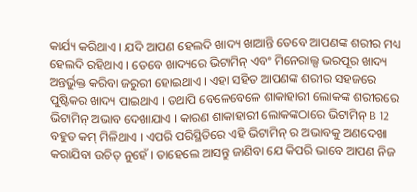କାର୍ଯ୍ୟ କରିଥାଏ । ଯଦି ଆପଣ ହେଲଦି ଖାଦ୍ୟ ଖାଆନ୍ତି ତେବେ ଆପଣଙ୍କ ଶରୀର ମଧ୍ୟ ହେଲଦି ରହିଥାଏ । ତେବେ ଖାଦ୍ୟରେ ଭିଟାମିନ୍ ଏବଂ ମିନେରାଲ୍ସ ଭରପୂର ଖାଦ୍ୟ ଅନ୍ତର୍ଭୁକ୍ତ କରିବା ଜରୁରୀ ହୋଇଥାଏ । ଏହା ସହିତ ଆପଣଙ୍କ ଶରୀର ସହଜରେ ପୁଷ୍ଟିକର ଖାଦ୍ୟ ପାଇଥାଏ । ତଥାପି ବେଳେବେଳେ ଶାକାହାରୀ ଲୋକଙ୍କ ଶରୀରରେ ଭିଟାମିନ୍ ଅଭାବ ଦେଖାଯାଏ । କାରଣ ଶାକାହାରୀ ଲୋକଙ୍କଠାରେ ଭିଟାମିନ୍ B 12 ବହୁତ କମ୍ ମିଳିଥାଏ । ଏପରି ପରିସ୍ଥିତିରେ ଏହି ଭିଟାମିନ୍ ର ଅଭାବକୁ ଅଣଦେଖା କରାଯିବା ଉଚିତ୍ ନୁହେଁ । ତାହେଲେ ଆସନ୍ତୁ ଜାଣିବା ଯେ କିପରି ଭାବେ ଆପଣ ନିଜ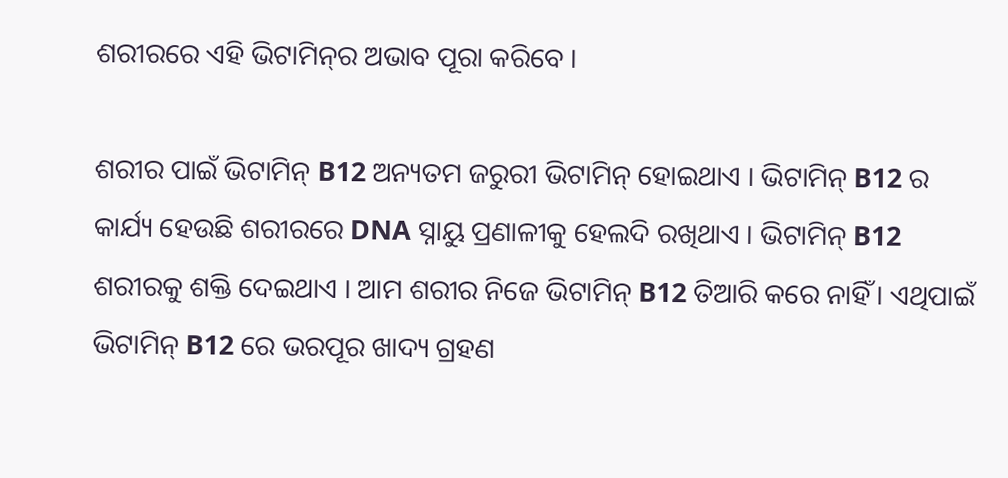ଶରୀରରେ ଏହି ଭିଟାମିନ୍‌ର ଅଭାବ ପୂରା କରିବେ ।

ଶରୀର ପାଇଁ ଭିଟାମିନ୍ B12 ଅନ୍ୟତମ ଜରୁରୀ ଭିଟାମିନ୍ ହୋଇଥାଏ । ଭିଟାମିନ୍ B12 ର କାର୍ଯ୍ୟ ହେଉଛି ଶରୀରରେ DNA ସ୍ନାୟୁ ପ୍ରଣାଳୀକୁ ହେଲଦି ରଖିଥାଏ । ଭିଟାମିନ୍ B12 ଶରୀରକୁ ଶକ୍ତି ଦେଇଥାଏ । ଆମ ଶରୀର ନିଜେ ଭିଟାମିନ୍ B12 ତିଆରି କରେ ନାହିଁ । ଏଥିପାଇଁ ଭିଟାମିନ୍ B12 ରେ ଭରପୂର ଖାଦ୍ୟ ଗ୍ରହଣ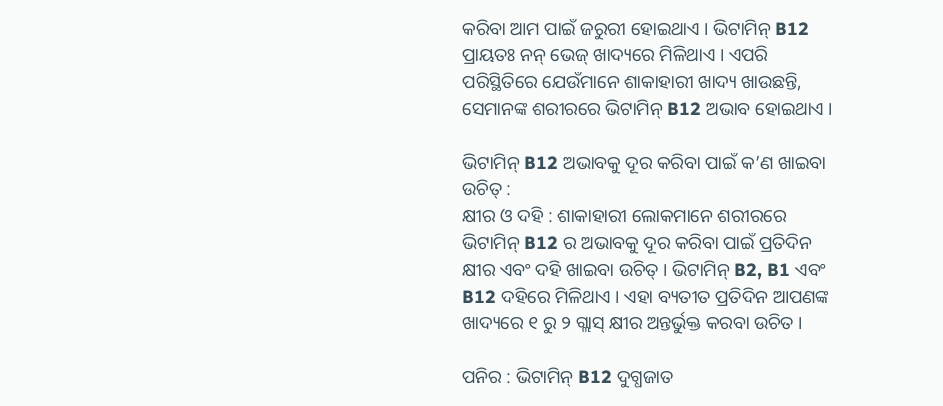କରିବା ଆମ ପାଇଁ ଜରୁରୀ ହୋଇଥାଏ । ଭିଟାମିନ୍ B12 ପ୍ରାୟତଃ ନନ୍‌ ଭେଜ୍‌ ଖାଦ୍ୟରେ ମିଳିଥାଏ । ଏପରି ପରିସ୍ଥିତିରେ ଯେଉଁମାନେ ଶାକାହାରୀ ଖାଦ୍ୟ ଖାଉଛନ୍ତି, ସେମାନଙ୍କ ଶରୀରରେ ଭିଟାମିନ୍ B12 ଅଭାବ ହୋଇଥାଏ ।

ଭିଟାମିନ୍ B12 ଅଭାବକୁ ଦୂର କରିବା ପାଇଁ କ’ଣ ଖାଇବା ଉଚିତ୍ :
କ୍ଷୀର ଓ ଦହି : ଶାକାହାରୀ ଲୋକମାନେ ଶରୀରରେ ଭିଟାମିନ୍ B12 ର ଅଭାବକୁ ଦୂର କରିବା ପାଇଁ ପ୍ରତିଦିନ କ୍ଷୀର ଏବଂ ଦହି ଖାଇବା ଉଚିତ୍ । ଭିଟାମିନ୍ B2, B1 ଏବଂ B12 ଦହିରେ ମିଳିଥାଏ । ଏହା ବ୍ୟତୀତ ପ୍ରତିଦିନ ଆପଣଙ୍କ ଖାଦ୍ୟରେ ୧ ରୁ ୨ ଗ୍ଲାସ୍ କ୍ଷୀର ଅନ୍ତର୍ଭୁକ୍ତ କରବା ଉଚିତ ।

ପନିର : ଭିଟାମିନ୍ B12 ଦୁଗ୍ଧଜାତ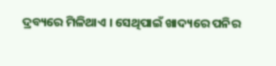ଦ୍ରବ୍ୟରେ ମିଳିଥାଏ । ସେଥିପାଇଁ ଖାଦ୍ୟରେ ପନିର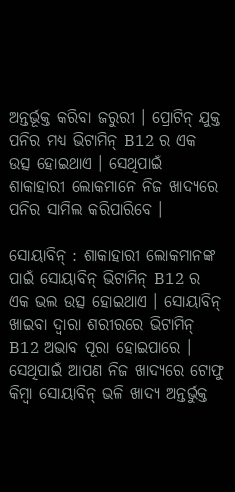ଅନ୍ତର୍ଭୂକ୍ତ କରିବା ଜରୁରୀ । ପ୍ରୋଟିନ୍ ଯୁକ୍ତ ପନିର ମଧ୍ୟ ଭିଟାମିନ୍ B12 ର ଏକ ଉତ୍ସ ହୋଇଥାଏ । ସେଥିପାଇଁ ଶାକାହାରୀ ଲୋକମାନେ ନିଜ ଖାଦ୍ୟରେ ପନିର ସାମିଲ କରିପାରିବେ ।

ସୋୟାବିନ୍ : ଶାକାହାରୀ ଲୋକମାନଙ୍କ ପାଇଁ ସୋୟାବିନ୍ ଭିଟାମିନ୍ B12 ର ଏକ ଭଲ ଉତ୍ସ ହୋଇଥାଏ । ସୋୟାବିନ୍ ଖାଇବା ଦ୍ୱାରା ଶରୀରରେ ଭିଟାମିନ୍ B12 ଅଭାବ ପୂରା ହୋଇପାରେ । ସେଥିପାଇଁ ଆପଣ ନିଜ ଖାଦ୍ୟରେ ଟୋଫୁ କିମ୍ବା ସୋୟାବିନ୍ ଭଳି ଖାଦ୍ୟ ଅନ୍ତର୍ଭୁକ୍ତ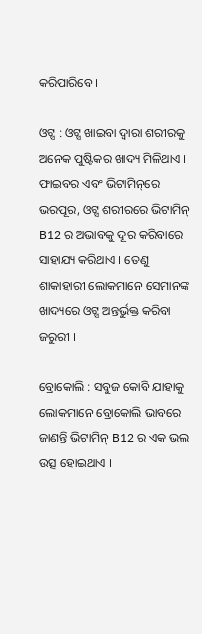କରିପାରିବେ ।

ଓଟ୍ସ : ଓଟ୍ସ ଖାଇବା ଦ୍ୱାରା ଶରୀରକୁ ଅନେକ ପୁଷ୍ଟିକର ଖାଦ୍ୟ ମିଳିଥାଏ । ଫାଇବର ଏବଂ ଭିଟାମିନ୍‌ରେ ଭରପୂର, ଓଟ୍ସ ଶରୀରରେ ଭିଟାମିନ୍ B12 ର ଅଭାବକୁ ଦୂର କରିବାରେ ସାହାଯ୍ୟ କରିଥାଏ । ତେଣୁ ଶାକାହାରୀ ଲୋକମାନେ ସେମାନଙ୍କ ଖାଦ୍ୟରେ ଓଟ୍ସ ଅନ୍ତର୍ଭୁକ୍ତ କରିବା ଜରୁରୀ ।

ବ୍ରୋକୋଲି : ସବୁଜ କୋବି ଯାହାକୁ ଲୋକମାନେ ବ୍ରୋକୋଲି ଭାବରେ ଜାଣନ୍ତି ଭିଟାମିନ୍ B12 ର ଏକ ଭଲ ଉତ୍ସ ହୋଇଥାଏ ।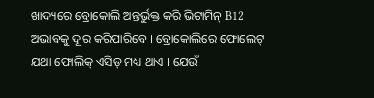ଖାଦ୍ୟରେ ବ୍ରୋକୋଲି ଅନ୍ତର୍ଭୁକ୍ତ କରି ଭିଟାମିନ୍ B12 ଅଭାବକୁ ଦୂର କରିପାରିବେ । ବ୍ରୋକୋଲିରେ ଫୋଲେଟ୍ ଯଥା ଫୋଲିକ୍ ଏସିଡ୍ ମଧ୍ୟ ଥାଏ । ଯେଉଁ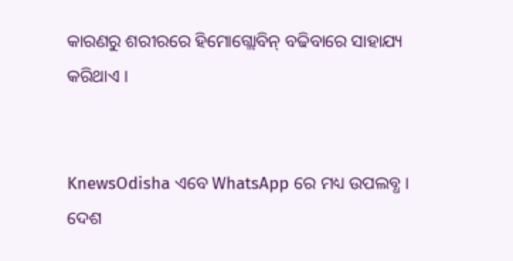କାରଣରୁ ଶରୀରରେ ହିମୋଗ୍ଲୋବିନ୍ ବଢିବାରେ ସାହାଯ୍ୟ କରିଥାଏ ।


KnewsOdisha ଏବେ WhatsApp ରେ ମଧ୍ୟ ଉପଲବ୍ଧ । ଦେଶ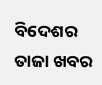ବିଦେଶର ତାଜା ଖବର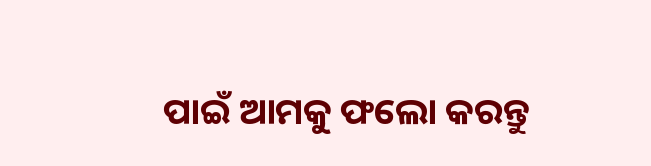ପାଇଁ ଆମକୁ ଫଲୋ କରନ୍ତୁ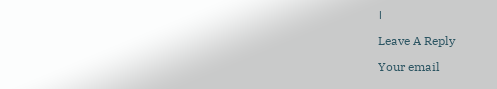।

Leave A Reply

Your email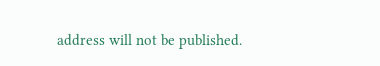address will not be published.